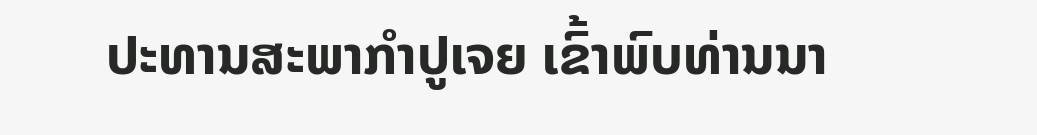ປະທານສະພາກຳປູເຈຍ ເຂົ້າພົບທ່ານນາ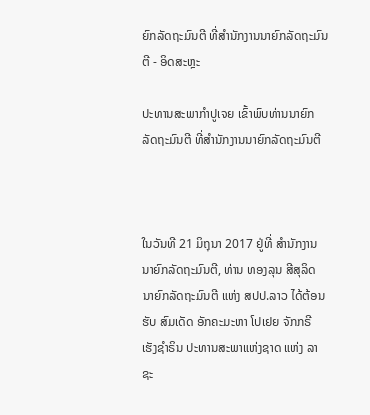ຍົກລັດຖະມົນຕີ ທີ່ສຳນັກງານນາຍົກລັດຖະມົນຕີ - ອິດສະຫຼະ

ປະທານສະພາກຳປູເຈຍ ເຂົ້າພົບທ່ານນາຍົກລັດຖະມົນຕີ ທີ່ສຳນັກງານນາຍົກລັດຖະມົນຕີ



ໃນວັນທີ 21 ມິຖຸນາ 2017 ຢູ່ທີ່ ສໍານັກງານນາຍົກລັດຖະມົນຕີ, ທ່ານ ທອງລຸນ ສີສຸລິດ ນາຍົກລັດຖະມົນຕີ ແຫ່ງ ສປປ.ລາວ ໄດ້ຕ້ອນຮັບ ສົມເດັດ ອັກຄະມະຫາ ໂປເຢຍ ຈັກກຣີ ເຮັງຊຳຣິນ ປະທານສະພາແຫ່ງຊາດ ແຫ່ງ ລາຊະ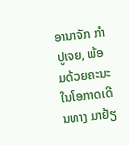ອານາຈັກ ກຳປູເຈຍ, ພ້ອມດ້ວຍຄະນະ ໃນໂອກາດເດີນທາງ ມາຢ້ຽ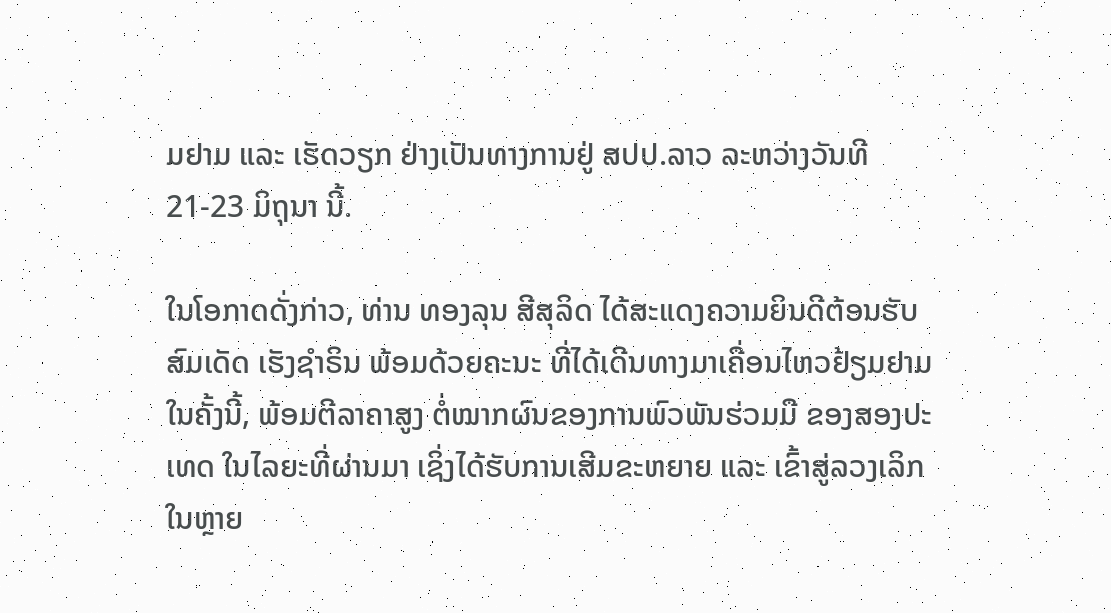ມຢາມ ແລະ ເຮັດວຽກ ຢ່າງເປັນທາງການຢູ່ ສປປ.ລາວ ລະຫວ່າງວັນທີ 21-23 ມິຖຸນາ ນີ້.

ໃນໂອກາດດັ່ງກ່າວ, ທ່ານ ທອງລຸນ ສີສຸລິດ ໄດ້ສະແດງຄວາມຍິນດີຕ້ອນຮັບ ສົມເດັດ ເຮັງຊຳຣິນ ພ້ອມດ້ວຍຄະນະ ທີ່ໄດ້ເດີນທາງມາເຄື່ອນໄຫວຢ້ຽມຢາມ ໃນຄັ້ງນີ້, ພ້ອມຕີລາຄາສູງ ຕໍ່ໝາກຜົນຂອງການພົວພັນຮ່ວມມື ຂອງສອງປະເທດ ໃນໄລຍະທີ່ຜ່ານມາ ເຊິ່ງໄດ້ຮັບການເສີມຂະຫຍາຍ ແລະ ເຂົ້າສູ່ລວງເລິກ ໃນຫຼາຍ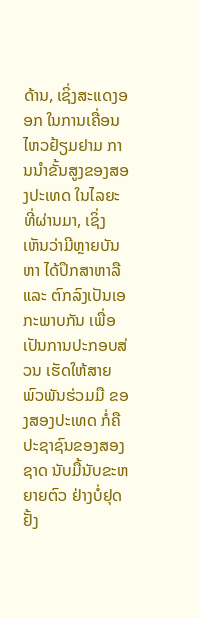ດ້ານ, ເຊິ່ງສະແດງອອກ ໃນການເຄື່ອນໄຫວຢ້ຽມຢາມ ການນໍາຂັ້ນສູງຂອງສອງປະເທດ ໃນໄລຍະທີ່ຜ່ານມາ, ເຊິ່ງເຫັນວ່າມີຫຼາຍບັນຫາ ໄດ້ປຶກສາຫາລື ແລະ ຕົກລົງເປັນເອກະພາບກັນ ເພື່ອເປັນການປະກອບສ່ວນ ເຮັດໃຫ້ສາຍພົວພັນຮ່ວມມື ຂອງສອງປະເທດ ກໍ່ຄື ປະຊາຊົນຂອງສອງຊາດ ນັບມື້ນັບຂະຫຍາຍຕົວ ຢ່າງບໍ່ຢຸດຢັ້ງ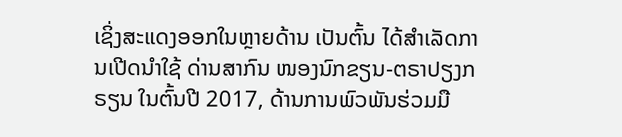ເຊິ່ງສະແດງອອກໃນຫຼາຍດ້ານ ເປັນຕົ້ນ ໄດ້ສຳເລັດການເປີດນຳໃຊ້ ດ່ານສາກົນ ໜອງນົກຂຽນ-ຕຣາປຽງກຣຽນ ໃນຕົ້ນປີ 2017, ດ້ານການພົວພັນຮ່ວມມື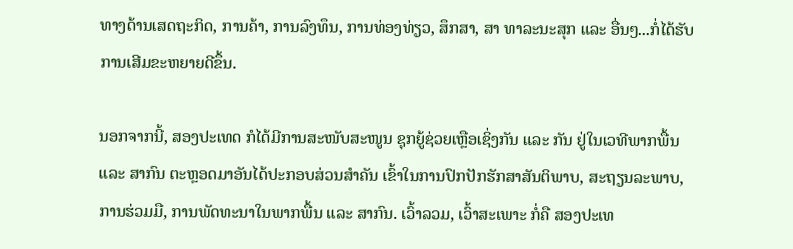ທາງດ້ານເສດຖະກິດ, ການຄ້າ, ການລົງທຶນ, ການທ່ອງທ່ຽວ, ສຶກສາ, ສາ ທາລະນະສຸກ ແລະ ອື່ນໆ...ກໍ່ໄດ້ຮັບການເສີມຂະຫຍາຍດີຂຶ້ນ.

ນອກຈາກນີ້, ສອງປະເທດ ກໍໄດ້ມີການສະໜັບສະໜູນ ຊຸກຍູ້ຊ່ວຍເຫຼືອເຊິ່ງກັນ ແລະ ກັນ ຢູ່ໃນເວທີພາກພື້ນ ແລະ ສາກົນ ຕະຫຼອດມາອັນໄດ້ປະກອບສ່ວນສຳຄັນ ເຂົ້າໃນການປົກປັກຮັກສາສັນຕິພາບ, ສະຖຽນລະພາບ, ການຮ່ວມມື, ການພັດທະນາໃນພາກພື້ນ ແລະ ສາກົນ. ເວົ້າລວມ, ເວົ້າສະເພາະ ກໍ່ຄື ສອງປະເທ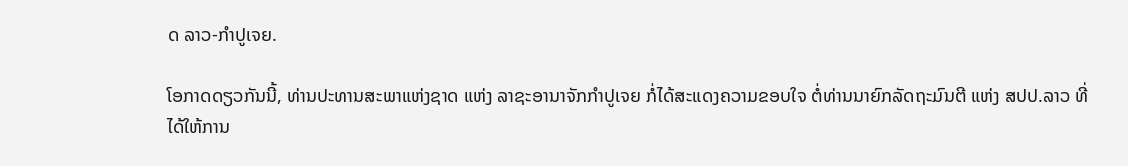ດ ລາວ-ກໍາປູເຈຍ.

ໂອກາດດຽວກັນນີ້, ທ່ານປະທານສະພາແຫ່ງຊາດ ແຫ່ງ ລາຊະອານາຈັກກຳປູເຈຍ ກໍ່ໄດ້ສະແດງຄວາມຂອບໃຈ ຕໍ່ທ່ານນາຍົກລັດຖະມົນຕີ ແຫ່ງ ສປປ.ລາວ ທີ່ໄດ້ໃຫ້ການ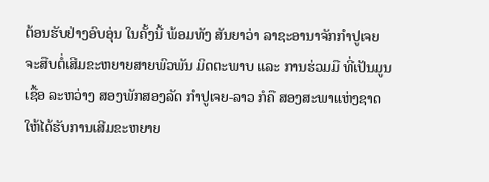ຕ້ອນຮັບຢ່າງອົບອຸ່ນ ໃນຄັ້ງນີ້ ພ້ອມທັງ ສັນຍາວ່າ ລາຊະອານາຈັກກໍາປູເຈຍ ຈະສືບຕໍ່ເສີມຂະຫຍາຍສາຍພົວພັນ ມິດຕະພາບ ແລະ ການຮ່ວມມື ທີ່ເປັນມູນເຊື້ອ ລະຫວ່າງ ສອງພັກສອງລັດ ກຳປູເຈຍ-ລາວ ກໍຄື ສອງສະພາແຫ່ງຊາດ ໃຫ້ໄດ້ຮັບການເສີມຂະຫຍາຍ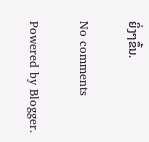ຍິ່ງໆຂຶ້ນ.

No comments

Powered by Blogger.